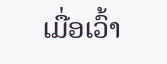ເມື່ອເວົ້າ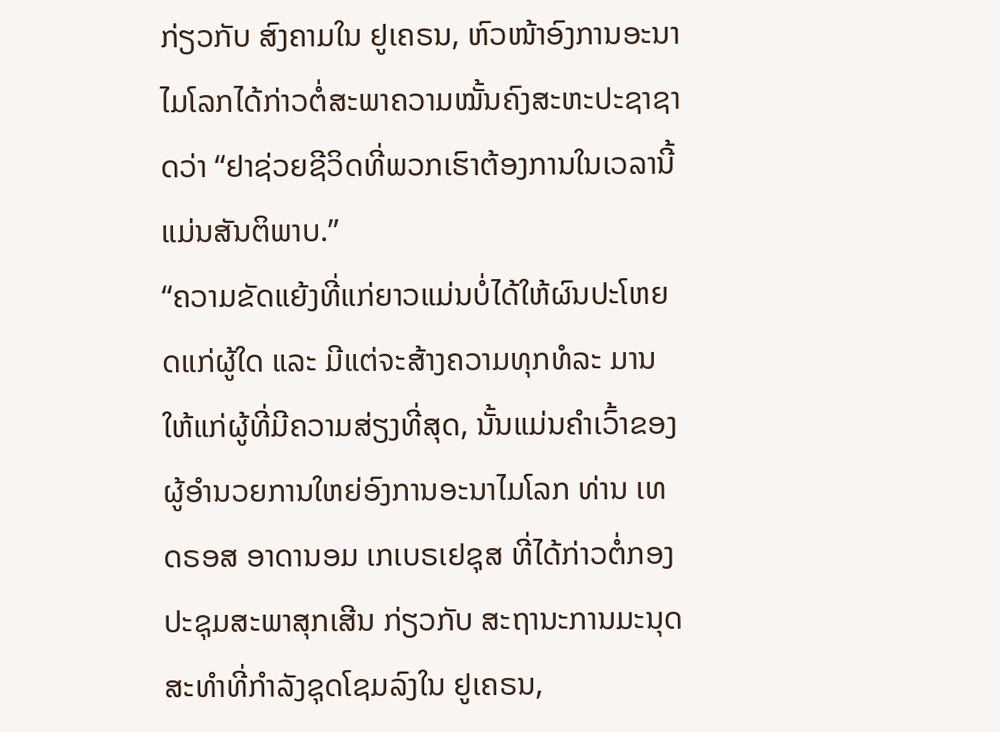ກ່ຽວກັບ ສົງຄາມໃນ ຢູເຄຣນ, ຫົວໜ້າອົງການອະນາໄມໂລກໄດ້ກ່າວຕໍ່ສະພາຄວາມໝັ້ນຄົງສະຫະປະຊາຊາດວ່າ “ຢາຊ່ວຍຊີວິດທີ່ພວກເຮົາຕ້ອງການໃນເວລານີ້ ແມ່ນສັນຕິພາບ.”
“ຄວາມຂັດແຍ້ງທີ່ແກ່ຍາວແມ່ນບໍ່ໄດ້ໃຫ້ຜົນປະໂຫຍດແກ່ຜູ້ໃດ ແລະ ມີແຕ່ຈະສ້າງຄວາມທຸກທໍລະ ມານ ໃຫ້ແກ່ຜູ້ທີ່ມີຄວາມສ່ຽງທີ່ສຸດ, ນັ້ນແມ່ນຄຳເວົ້າຂອງຜູ້ອຳນວຍການໃຫຍ່ອົງການອະນາໄມໂລກ ທ່ານ ເທດຣອສ ອາດານອມ ເກເບຣເຢຊຸສ ທີ່ໄດ້ກ່າວຕໍ່ກອງປະຊຸມສະພາສຸກເສີນ ກ່ຽວກັບ ສະຖານະການມະນຸດສະທຳທີ່ກຳລັງຊຸດໂຊມລົງໃນ ຢູເຄຣນ,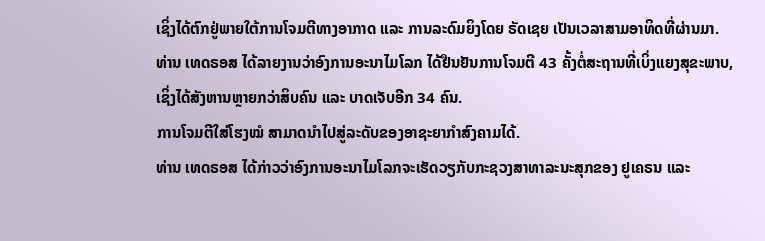ເຊິ່ງໄດ້ຕົກຢູ່ພາຍໃຕ້ການໂຈມຕີທາງອາກາດ ແລະ ການລະດົມຍິງໂດຍ ຣັດເຊຍ ເປັນເວລາສາມອາທິດທີ່ຜ່ານມາ.
ທ່ານ ເທດຣອສ ໄດ້ລາຍງານວ່າອົງການອະນາໄມໂລກ ໄດ້ຢືນຢັນການໂຈມຕີ 43 ຄັ້ງຕໍ່ສະຖານທີ່ເບິ່ງແຍງສຸຂະພາບ, ເຊິ່ງໄດ້ສັງຫານຫຼາຍກວ່າສິບຄົນ ແລະ ບາດເຈັບອີກ 34 ຄົນ.
ການໂຈມຕີໃສ່ໂຮງໝໍ ສາມາດນຳໄປສູ່ລະດັບຂອງອາຊະຍາກຳສົງຄາມໄດ້.
ທ່ານ ເທດຣອສ ໄດ້ກ່າວວ່າອົງການອະນາໄມໂລກຈະເຮັດວຽກັບກະຊວງສາທາລະນະສຸກຂອງ ຢູເຄຣນ ແລະ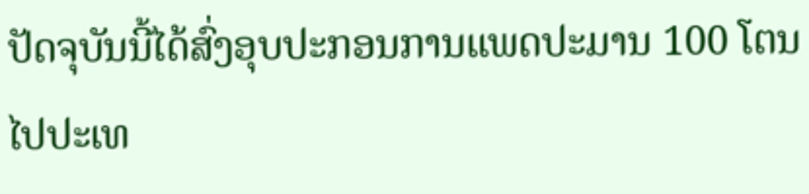ປັດຈຸບັນນີ້ໄດ້ສົ່ງອຸບປະກອນການແພດປະມານ 100 ໂຕນໄປປະເທ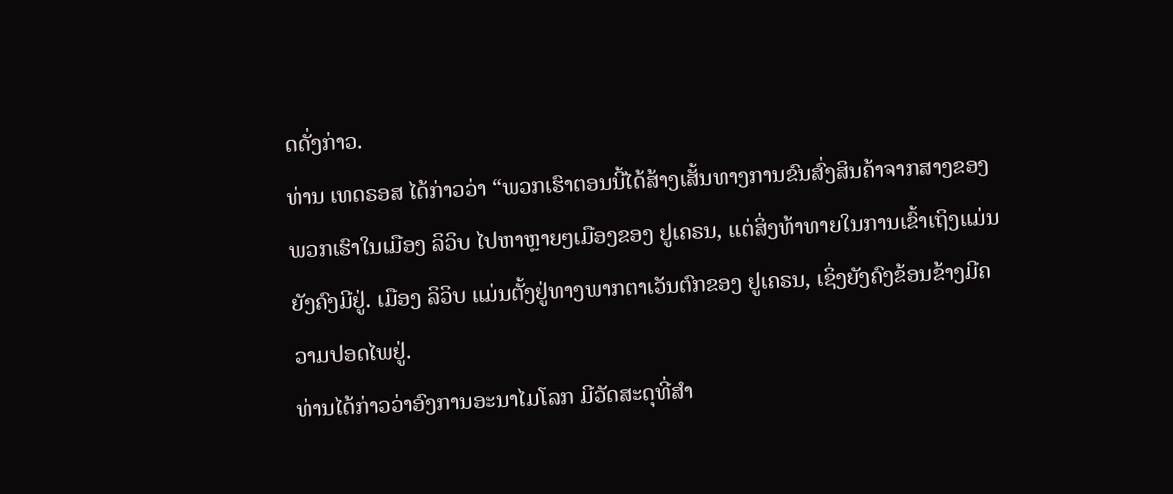ດດັ່ງກ່າວ.
ທ່ານ ເທດຣອສ ໄດ້ກ່າວວ່າ “ພວກເຮົາຕອນນີ້ໄດ້ສ້າງເສັ້ນທາງການຂົນສົ່ງສິນຄ້າຈາກສາງຂອງພວກເຮົາໃນເມືອງ ລິວິບ ໄປຫາຫຼາຍໆເມືອງຂອງ ຢູເຄຣນ, ແຕ່ສິ່ງທ້າທາຍໃນການເຂົ້າເຖິງແມ່ນຍັງຄົງມີຢູ່. ເມືອງ ລິວິບ ແມ່ນຕັ້ງຢູ່ທາງພາກຕາເວັນຕົກຂອງ ຢູເຄຣນ, ເຊິ່ງຍັງຄົງຂ້ອນຂ້າງມີຄວາມປອດໄພຢູ່.
ທ່ານໄດ້ກ່າວວ່າອົງການອະນາໄມໂລກ ມີວັດສະດຸທີ່ສຳ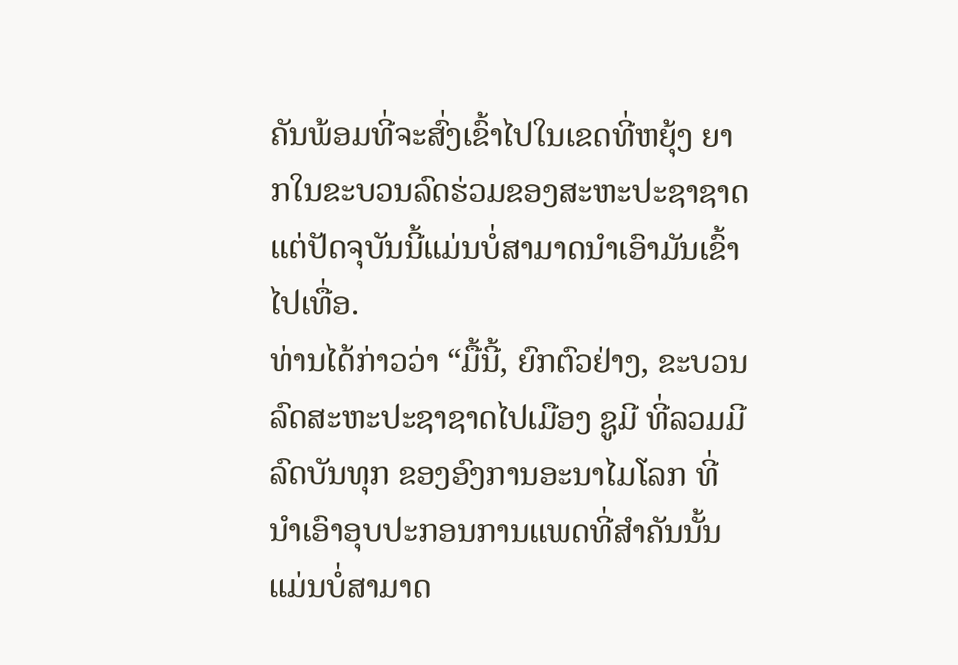ຄັນພ້ອມທີ່ຈະສົ່ງເຂົ້າໄປໃນເຂດທີ່ຫຍຸ້ງ ຍາກໃນຂະບວນລົດຮ່ວມຂອງສະຫະປະຊາຊາດ ແຕ່ປັດຈຸບັນນີ້ແມ່ນບໍ່ສາມາດນຳເອົາມັນເຂົ້າໄປເທື່ອ.
ທ່ານໄດ້ກ່າວວ່າ “ມື້ນີ້, ຍົກຕົວຢ່າງ, ຂະບວນລົດສະຫະປະຊາຊາດໄປເມືອງ ຊູມີ ທີ່ລວມມີລົດບັນທຸກ ຂອງອົງການອະນາໄມໂລກ ທີ່ນຳເອົາອຸບປະກອນການແພດທີ່ສຳຄັນນັ້ນ ແມ່ນບໍ່ສາມາດ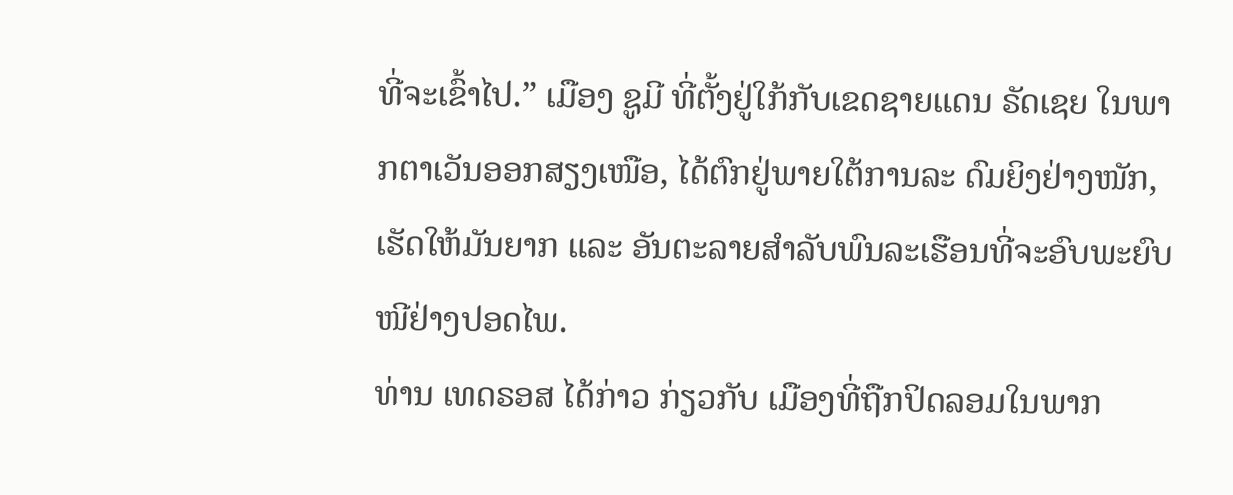ທີ່ຈະເຂົ້າໄປ.” ເມືອງ ຊູມີ ທີ່ຕັ້ງຢູ່ໃກ້ກັບເຂດຊາຍແດນ ຣັດເຊຍ ໃນພາກຕາເວັນອອກສຽງເໜືອ, ໄດ້ຕົກຢູ່ພາຍໃຕ້ການລະ ດົມຍິງຢ່າງໜັກ, ເຮັດໃຫ້ມັນຍາກ ແລະ ອັນຕະລາຍສຳລັບພົນລະເຮືອນທີ່ຈະອົບພະຍົບໜີຢ່າງປອດໄພ.
ທ່ານ ເທດຣອສ ໄດ້ກ່າວ ກ່ຽວກັບ ເມືອງທີ່ຖືກປິດລອມໃນພາກ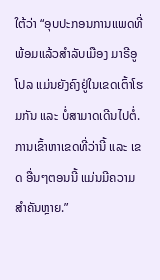ໃຕ້ວ່າ “ອຸບປະກອນການແພດທີ່ພ້ອມແລ້ວສຳລັບເມືອງ ມາຣີອູໂປລ ແມ່ນຍັງຄົງຢູ່ໃນເຂດເຕົ້າໂຮມກັນ ແລະ ບໍ່ສາມາດເດີນໄປຕໍ່. ການເຂົ້າຫາເຂດທີ່ວ່ານີ້ ແລະ ເຂດ ອື່ນໆຕອນນີ້ ແມ່ນມີຄວາມສຳຄັນຫຼາຍ.”